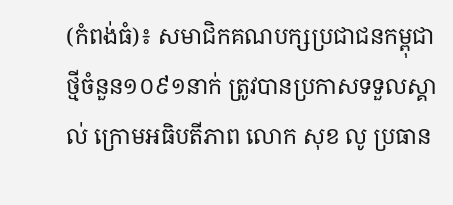(កំពង់ធំ)៖ សមាជិកគណបក្សប្រជាជនកម្ពុជាថ្មីចំនួន១០៩១នាក់ ត្រូវបានប្រកាសទទួលស្គាល់ ក្រោមអធិបតីភាព លោក សុខ លូ ប្រធាន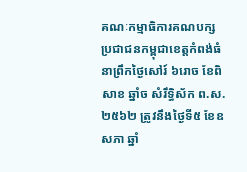គណៈកម្មាធិការគណបក្សប្រជាជនកម្ពុជាខេត្តកំពង់ធំ នាព្រឹកថ្ងៃសៅរ៍ ៦រោច ខែពិសាខ ឆ្នាំច សំរឹទ្ធិស័ក ព.ស. ២៥៦២ ត្រូវនឹងថ្ងៃទី៥ ខែឧសភា ឆ្នាំ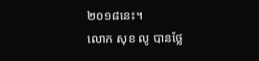២០១៨នេះ។
លោក សុខ លូ បានថ្លែ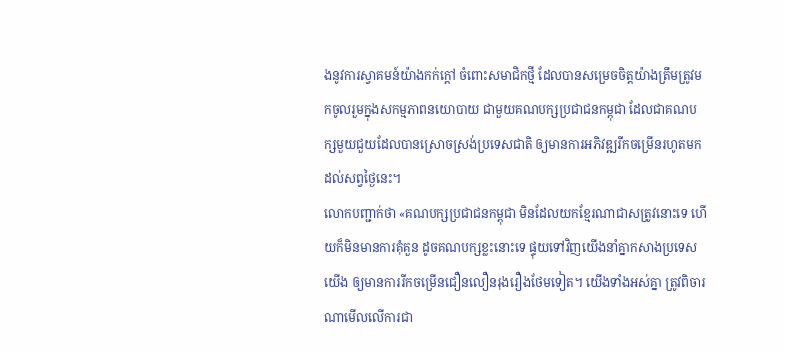ងនូវការស្វាគមន៍យ៉ាងកក់ក្តៅ ចំពោះសមាជិកថ្មី ដែលបានសម្រេចចិត្តយ៉ាងត្រឹមត្រូវមកចូលរួមក្នុងសកម្មភាពនយោបាយ ជាមួយគណបក្សប្រជាជនកម្ពុជា ដែលជាគណបក្សមួយជួយដែលបានស្រោចស្រង់ប្រទេសជាតិ ឲ្យមានការអភិវឌ្ឍរីកចម្រើនរហូតមកដល់សព្វថ្ងៃនេះ។
លោកបញ្ជាក់ថា «គណបក្សប្រជាជនកម្ពុជា មិនដែលយកខ្មែរណាជាសត្រូវនោះទេ ហើយក៏មិនមានការគុំគួន ដូចគណបក្សខ្លះនោះទេ ផ្ទុយទៅវិញយើងនាំគ្នាកសាងប្រទេសយើង ឲ្យមានការរីកចម្រើនជឿនលឿនរុងរឿងថែមទៀត។ យើងទាំងអស់គ្នា ត្រូវពិចារណាមើលលើការជា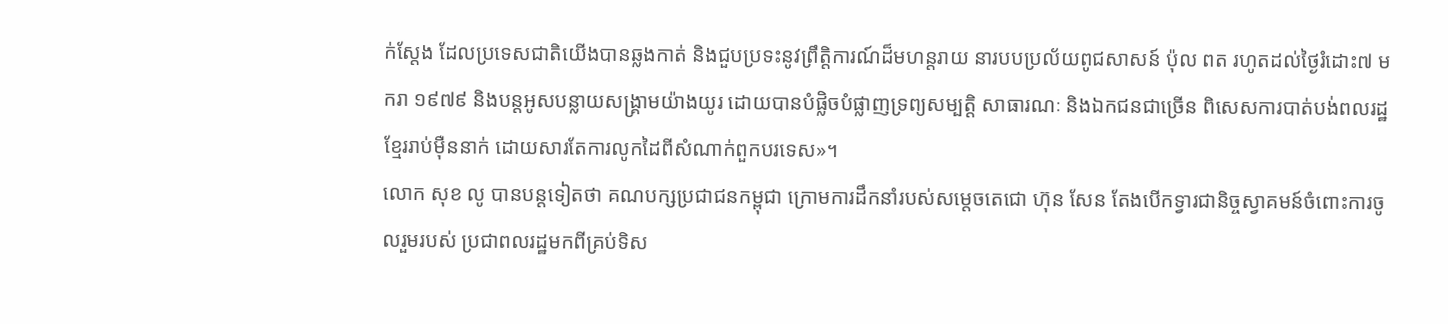ក់ស្តែង ដែលប្រទេសជាតិយើងបានឆ្លងកាត់ និងជួបប្រទះនូវព្រឹត្តិការណ៍ដ៏មហន្តរាយ នារបបប្រល័យពូជសាសន៍ ប៉ុល ពត រហូតដល់ថ្ងៃរំដោះ៧ មករា ១៩៧៩ និងបន្តអូសបន្លាយសង្គ្រាមយ៉ាងយូរ ដោយបានបំផ្លិចបំផ្លាញទ្រព្យសម្បត្តិ សាធារណៈ និងឯកជនជាច្រើន ពិសេសការបាត់បង់ពលរដ្ឋខ្មែររាប់ម៉ឺននាក់ ដោយសារតែការលូកដៃពីសំណាក់ពួកបរទេស»។
លោក សុខ លូ បានបន្តទៀតថា គណបក្សប្រជាជនកម្ពុជា ក្រោមការដឹកនាំរបស់សម្តេចតេជោ ហ៊ុន សែន តែងបើកទ្វារជានិច្ចស្វាគមន៍ចំពោះការចូលរួមរបស់ ប្រជាពលរដ្ឋមកពីគ្រប់ទិស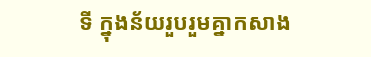ទី ក្នុងន័យរួបរួមគ្នាកសាង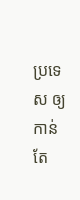ប្រទេស ឲ្យកាន់តែ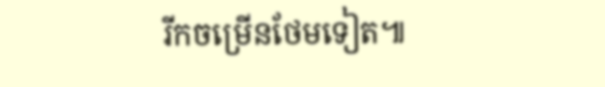រីកចម្រើនថែមទៀត៕